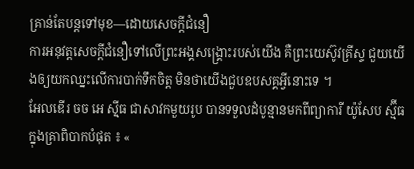គ្រាន់តែបន្តទៅមុខ—ដោយសេចក្តីជំនឿ
ការអនុវត្តសេចក្ដីជំនឿទៅលើព្រះអង្គសង្រ្គោះរបស់យើង គឺព្រះយេស៊ូវគ្រីស្ទ ជួយយើងឲ្យយកឈ្នះលើការបាក់ទឹកចិត្ត មិនថាយើងជួបឧបសគ្គអ្វីនោះទេ ។
អែលឌើរ ចច អេ ស៊្មីធ ជាសាវកមួយរូប បានទទួលដំបូន្មានមកពីព្យាការី យ៉ូសែប ស្ម៊ីធ ក្នុងគ្រាពិបាកបំផុត ៖ «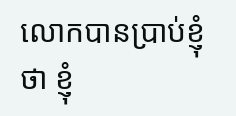លោកបានប្រាប់ខ្ញុំថា ខ្ញុំ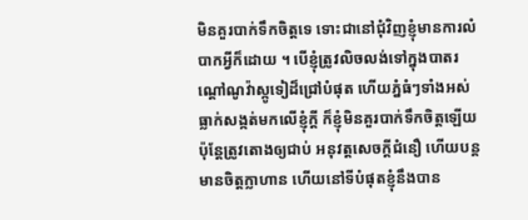មិនគួរបាក់ទឹកចិត្តទេ ទោះជានៅជុំវិញខ្ញុំមានការលំបាកអ្វីក៏ដោយ ។ បើខ្ញុំត្រូវលិចលង់ទៅក្នុងបាតរណ្ដៅណូវ៉ាស្កូទៀដ៏ជ្រៅបំផុត ហើយភ្នំធំៗទាំងអស់ធ្លាក់សង្កត់មកលើខ្ញុំក្ដី ក៏ខ្ញុំមិនគួរបាក់ទឹកចិត្តឡើយ ប៉ុន្តែត្រូវតោងឲ្យជាប់ អនុវត្តសេចក្ដីជំនឿ ហើយបន្តមានចិត្តក្លាហាន ហើយនៅទីបំផុតខ្ញុំនឹងបាន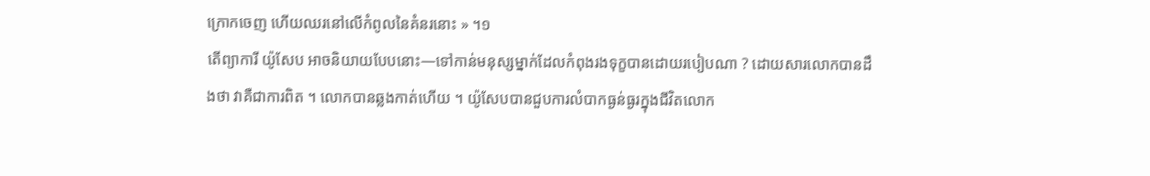ក្រោកចេញ ហើយឈរនៅលើកំពូលនៃគំនរនោះ » ។១
តើព្យាការី យ៉ូសែប អាចនិយាយបែបនោះ—ទៅកាន់មនុស្សម្នាក់ដែលកំពុងរងទុក្ខបានដោយរបៀបណា ? ដោយសារលោកបានដឹងថា វាគឺជាការពិត ។ លោកបានឆ្លងកាត់ហើយ ។ យ៉ូសែបបានជួបការលំបាកធ្ងន់ធ្ងរក្នុងជីវិតលោក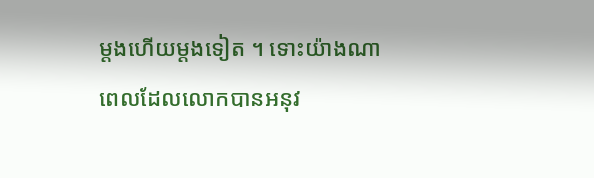ម្តងហើយម្តងទៀត ។ ទោះយ៉ាងណា ពេលដែលលោកបានអនុវ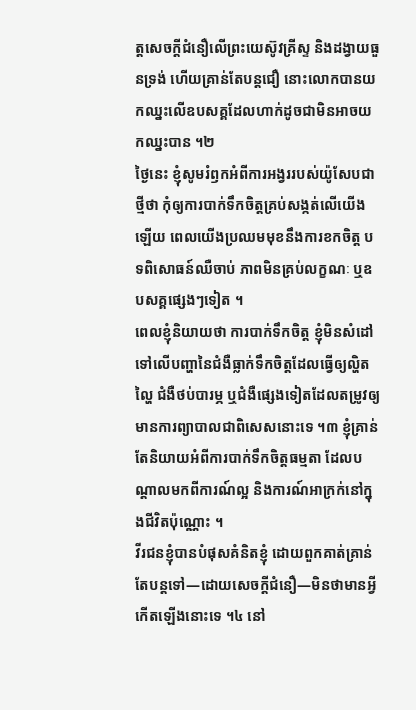ត្តសេចក្ដីជំនឿលើព្រះយេស៊ូវគ្រីស្ទ និងដង្វាយធួនទ្រង់ ហើយគ្រាន់តែបន្តជឿ នោះលោកបានយកឈ្នះលើឧបសគ្គដែលហាក់ដូចជាមិនអាចយកឈ្នះបាន ។២
ថ្ងៃនេះ ខ្ញុំសូមរំឭកអំពីការអង្វររបស់យ៉ូសែបជាថ្មីថា កុំឲ្យការបាក់ទឹកចិត្តគ្រប់សង្កត់លើយើងឡើយ ពេលយើងប្រឈមមុខនឹងការខកចិត្ត បទពិសោធន៍ឈឺចាប់ ភាពមិនគ្រប់លក្ខណៈ ឬឧបសគ្គផ្សេងៗទៀត ។
ពេលខ្ញុំនិយាយថា ការបាក់ទឹកចិត្ត ខ្ញុំមិនសំដៅទៅលើបញ្ហានៃជំងឺធ្លាក់ទឹកចិត្តដែលធ្វើឲ្យល្ហិតល្ហៃ ជំងឺថប់បារម្ភ ឬជំងឺផ្សេងទៀតដែលតម្រូវឲ្យមានការព្យាបាលជាពិសេសនោះទេ ។៣ ខ្ញុំគ្រាន់តែនិយាយអំពីការបាក់ទឹកចិត្តធម្មតា ដែលបណ្តាលមកពីការណ៍ល្អ និងការណ៍អាក្រក់នៅក្នុងជីវិតប៉ុណ្ណោះ ។
វីរជនខ្ញុំបានបំផុសគំនិតខ្ញុំ ដោយពួកគាត់គ្រាន់តែបន្តទៅ—ដោយសេចក្ដីជំនឿ—មិនថាមានអ្វីកើតឡើងនោះទេ ។៤ នៅ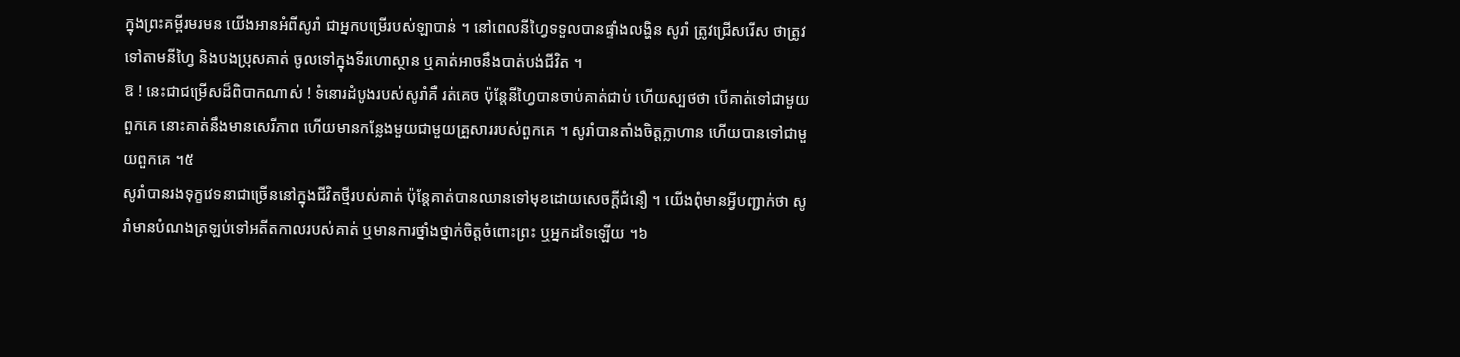ក្នុងព្រះគម្ពីរមរមន យើងអានអំពីសូរាំ ជាអ្នកបម្រើរបស់ឡាបាន់ ។ នៅពេលនីហ្វៃទទួលបានផ្ទាំងលង្ហិន សូរាំ ត្រូវជ្រើសរើស ថាត្រូវទៅតាមនីហ្វៃ និងបងប្រុសគាត់ ចូលទៅក្នុងទីរហោស្ថាន ឬគាត់អាចនឹងបាត់បង់ជីវិត ។
ឱ ! នេះជាជម្រើសដ៏ពិបាកណាស់ ! ទំនោរដំបូងរបស់សូរាំគឺ រត់គេច ប៉ុន្តែនីហ្វៃបានចាប់គាត់ជាប់ ហើយស្បថថា បើគាត់ទៅជាមួយពួកគេ នោះគាត់នឹងមានសេរីភាព ហើយមានកន្លែងមួយជាមួយគ្រួសាររបស់ពួកគេ ។ សូរាំបានតាំងចិត្តក្លាហាន ហើយបានទៅជាមួយពួកគេ ។៥
សូរាំបានរងទុក្ខវេទនាជាច្រើននៅក្នុងជីវិតថ្មីរបស់គាត់ ប៉ុន្តែគាត់បានឈានទៅមុខដោយសេចក្តីជំនឿ ។ យើងពុំមានអ្វីបញ្ជាក់ថា សូរាំមានបំណងត្រឡប់ទៅអតីតកាលរបស់គាត់ ឬមានការថ្នាំងថ្នាក់ចិត្តចំពោះព្រះ ឬអ្នកដទៃឡើយ ។៦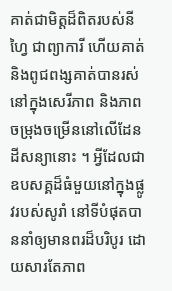គាត់ជាមិត្តដ៏ពិតរបស់នីហ្វៃ ជាព្យាការី ហើយគាត់ និងពូជពង្សគាត់បានរស់នៅក្នុងសេរីភាព និងភាពចម្រុងចម្រើននៅលើដែនដីសន្យានោះ ។ អ្វីដែលជាឧបសគ្គដ៏ធំមួយនៅក្នុងផ្លូវរបស់សូរាំ នៅទីបំផុតបាននាំឲ្យមានពរដ៏បរិបូរ ដោយសារតែភាព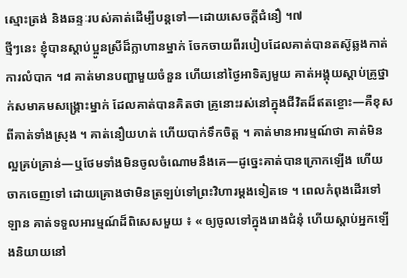ស្មោះត្រង់ និងឆន្ទៈរបស់គាត់ដើម្បីបន្តទៅ—ដោយសេចក្តីជំនឿ ។៧
ថ្មីៗនេះ ខ្ញុំបានស្តាប់ប្អូនស្រីដ៏ក្លាហានម្នាក់ ចែកចាយពីរបៀបដែលគាត់បានតស៊ូឆ្លងកាត់ការលំបាក ។៨ គាត់មានបញ្ហាមួយចំនួន ហើយនៅថ្ងៃអាទិត្យមួយ គាត់អង្គុយស្តាប់គ្រូថ្នាក់សមាគមសង្គ្រោះម្នាក់ ដែលគាត់បានគិតថា គ្រូនោះរស់នៅក្នុងជីវិតដ៏ឥតខ្ចោះ—គឺខុសពីគាត់ទាំងស្រុង ។ គាត់នឿយហត់ ហើយបាក់ទឹកចិត្ត ។ គាត់មានអារម្មណ៍ថា គាត់មិនល្អគ្រប់គ្រាន់—ឬថែមទាំងមិនចូលចំណោមនឹងគេ—ដូច្នេះគាត់បានក្រោកឡើង ហើយចាកចេញទៅ ដោយគ្រោងថាមិនត្រឡប់ទៅព្រះវិហារម្តងទៀតទេ ។ ពេលកំពុងដើរទៅឡាន គាត់ទទួលអារម្មណ៍ដ៏ពិសេសមួយ ៖ « ឲ្យចូលទៅក្នុងរោងជំនុំ ហើយស្ដាប់អ្នកឡើងនិយាយនៅ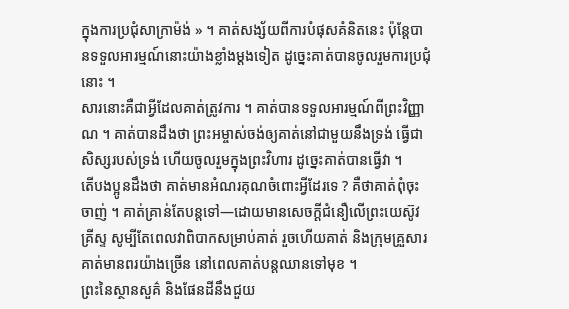ក្នុងការប្រជុំសាក្រាម៉ង់ » ។ គាត់សង្ស័យពីការបំផុសគំនិតនេះ ប៉ុន្តែបានទទួលអារម្មណ៍នោះយ៉ាងខ្លាំងម្តងទៀត ដូច្នេះគាត់បានចូលរួមការប្រជុំនោះ ។
សារនោះគឺជាអ្វីដែលគាត់ត្រូវការ ។ គាត់បានទទួលអារម្មណ៍ពីព្រះវិញ្ញាណ ។ គាត់បានដឹងថា ព្រះអម្ចាស់ចង់ឲ្យគាត់នៅជាមួយនឹងទ្រង់ ធ្វើជាសិស្សរបស់ទ្រង់ ហើយចូលរួមក្នុងព្រះវិហារ ដូច្នេះគាត់បានធ្វើវា ។
តើបងប្អូនដឹងថា គាត់មានអំណរគុណចំពោះអ្វីដែរទេ ? គឺថាគាត់ពុំចុះចាញ់ ។ គាត់គ្រាន់តែបន្តទៅ—ដោយមានសេចក្ដីជំនឿលើព្រះយេស៊ូវគ្រីស្ទ សូម្បីតែពេលវាពិបាកសម្រាប់គាត់ រួចហើយគាត់ និងក្រុមគ្រួសារគាត់មានពរយ៉ាងច្រើន នៅពេលគាត់បន្តឈានទៅមុខ ។
ព្រះនៃស្ថានសួគ៌ និងផែនដីនឹងជួយ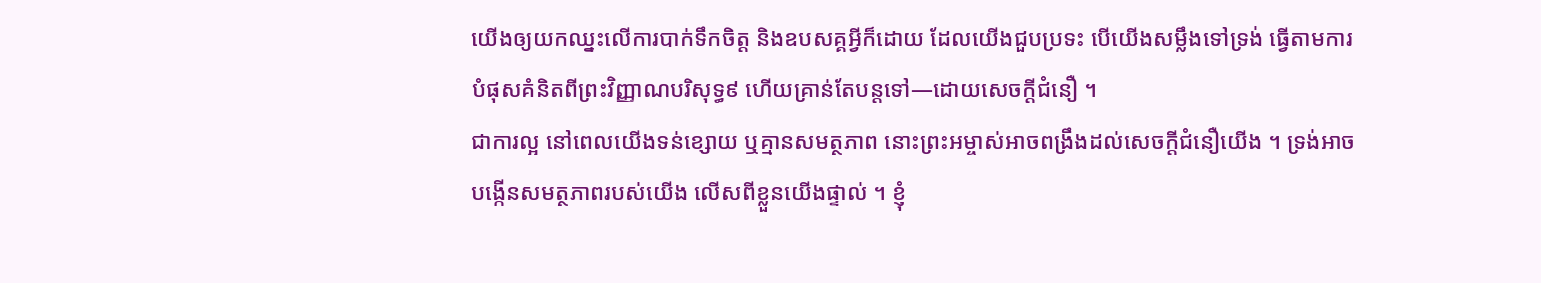យើងឲ្យយកឈ្នះលើការបាក់ទឹកចិត្ត និងឧបសគ្គអ្វីក៏ដោយ ដែលយើងជួបប្រទះ បើយើងសម្លឹងទៅទ្រង់ ធ្វើតាមការបំផុសគំនិតពីព្រះវិញ្ញាណបរិសុទ្ធ៩ ហើយគ្រាន់តែបន្តទៅ—ដោយសេចក្ដីជំនឿ ។
ជាការល្អ នៅពេលយើងទន់ខ្សោយ ឬគ្មានសមត្ថភាព នោះព្រះអម្ចាស់អាចពង្រឹងដល់សេចក្ដីជំនឿយើង ។ ទ្រង់អាចបង្កើនសមត្ថភាពរបស់យើង លើសពីខ្លួនយើងផ្ទាល់ ។ ខ្ញុំ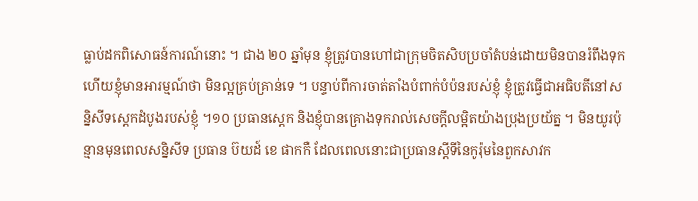ធ្លាប់ដកពិសោធន៍ការណ៍នោះ ។ ជាង ២០ ឆ្នាំមុន ខ្ញុំត្រូវបានហៅជាក្រុមចិតសិបប្រចាំតំបន់ដោយមិនបានរំពឹងទុក ហើយខ្ញុំមានអារម្មណ៍ថា មិនល្អគ្រប់គ្រាន់ទេ ។ បន្ទាប់ពីការចាត់តាំងបំពាក់បំប៉នរបស់ខ្ញុំ ខ្ញុំត្រូវធ្វើជាអធិបតីនៅសន្និសីទស្តេកដំបូងរបស់ខ្ញុំ ។១០ ប្រធានស្តេក និងខ្ញុំបានគ្រោងទុករាល់សេចក្តីលម្អិតយ៉ាងប្រុងប្រយ័ត្ន ។ មិនយូរប៉ុន្មានមុនពេលសន្និសីទ ប្រធាន ប៊យដ៍ ខេ ផាកកឺ ដែលពេលនោះជាប្រធានស្តីទីនៃកូរ៉ុមនៃពួកសាវក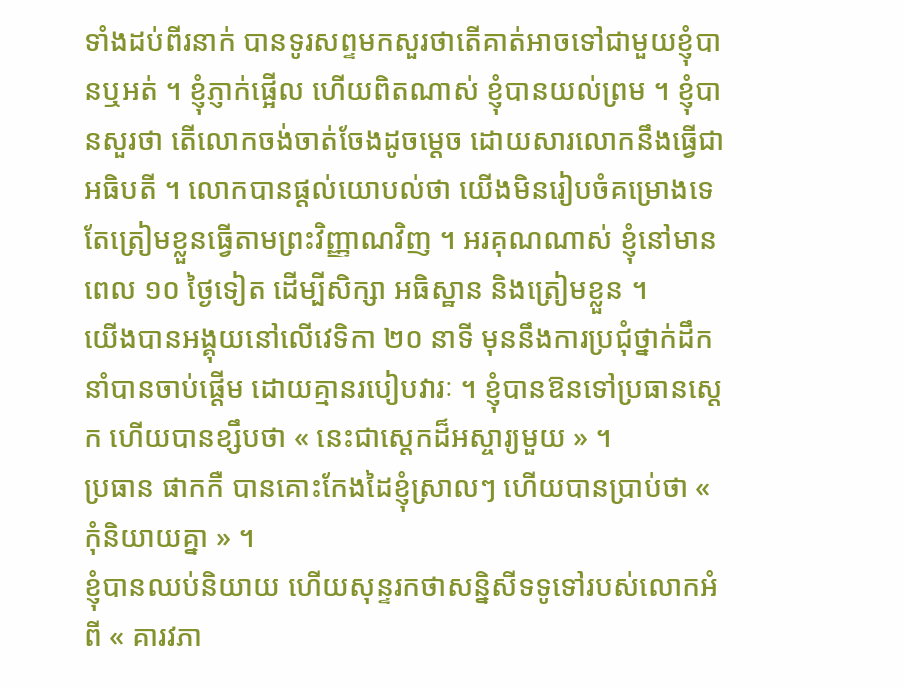ទាំងដប់ពីរនាក់ បានទូរសព្ទមកសួរថាតើគាត់អាចទៅជាមួយខ្ញុំបានឬអត់ ។ ខ្ញុំភ្ញាក់ផ្អើល ហើយពិតណាស់ ខ្ញុំបានយល់ព្រម ។ ខ្ញុំបានសួរថា តើលោកចង់ចាត់ចែងដូចម្ដេច ដោយសារលោកនឹងធ្វើជាអធិបតី ។ លោកបានផ្ដល់យោបល់ថា យើងមិនរៀបចំគម្រោងទេ តែត្រៀមខ្លួនធ្វើតាមព្រះវិញ្ញាណវិញ ។ អរគុណណាស់ ខ្ញុំនៅមានពេល ១០ ថ្ងៃទៀត ដើម្បីសិក្សា អធិស្ឋាន និងត្រៀមខ្លួន ។
យើងបានអង្គុយនៅលើវេទិកា ២០ នាទី មុននឹងការប្រជុំថ្នាក់ដឹកនាំបានចាប់ផ្តើម ដោយគ្មានរបៀបវារៈ ។ ខ្ញុំបានឱនទៅប្រធានស្តេក ហើយបានខ្សឹបថា « នេះជាស្តេកដ៏អស្ចារ្យមួយ » ។
ប្រធាន ផាកកឺ បានគោះកែងដៃខ្ញុំស្រាលៗ ហើយបានប្រាប់ថា « កុំនិយាយគ្នា » ។
ខ្ញុំបានឈប់និយាយ ហើយសុន្ទរកថាសន្និសីទទូទៅរបស់លោកអំពី « គារវភា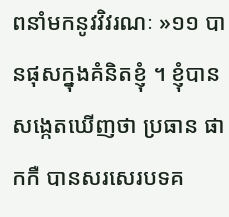ពនាំមកនូវវិវរណៈ »១១ បានផុសក្នុងគំនិតខ្ញុំ ។ ខ្ញុំបានសង្កេតឃើញថា ប្រធាន ផាកកឺ បានសរសេរបទគ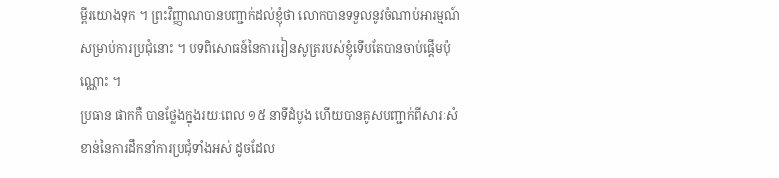ម្ពីរយោងទុក ។ ព្រះវិញ្ញាណបានបញ្ជាក់ដល់ខ្ញុំថា លោកបានទទួលនូវចំណាប់អារម្មណ៍សម្រាប់ការប្រជុំនោះ ។ បទពិសោធន៍នៃការរៀនសូត្ររបស់ខ្ញុំទើបតែបានចាប់ផ្ដើមប៉ុណ្ណោះ ។
ប្រធាន ផាកកឺ បានថ្លែងក្នុងរយៈពេល ១៥ នាទីដំបូង ហើយបានគូសបញ្ជាក់ពីសារៈសំខាន់នៃការដឹកនាំការប្រជុំទាំងអស់ ដូចដែល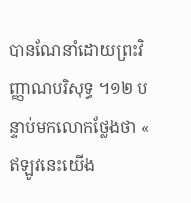បានណែនាំដោយព្រះវិញ្ញាណបរិសុទ្ធ ។១២ បន្ទាប់មកលោកថ្លែងថា « ឥឡូវនេះយើង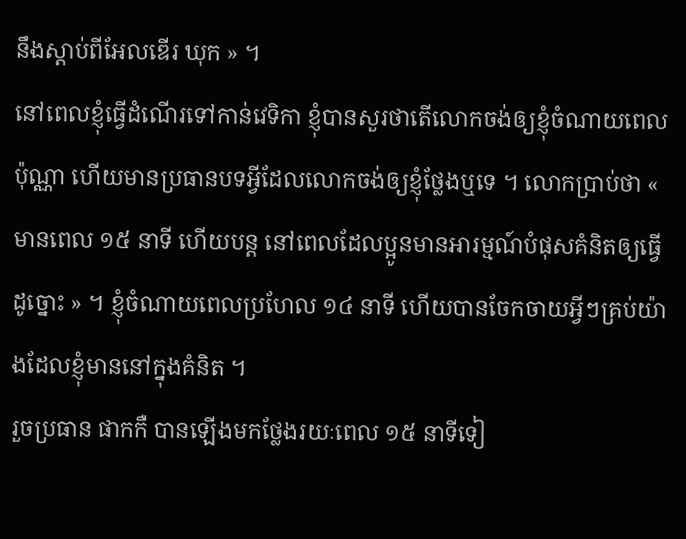នឹងស្តាប់ពីអែលឌើរ ឃុក » ។
នៅពេលខ្ញុំធ្វើដំណើរទៅកាន់វេទិកា ខ្ញុំបានសួរថាតើលោកចង់ឲ្យខ្ញុំចំណាយពេលប៉ុណ្ណា ហើយមានប្រធានបទអ្វីដែលលោកចង់ឲ្យខ្ញុំថ្លែងឬទេ ។ លោកប្រាប់ថា « មានពេល ១៥ នាទី ហើយបន្ត នៅពេលដែលប្អូនមានអារម្មណ៍បំផុសគំនិតឲ្យធ្វើដូច្នោះ » ។ ខ្ញុំចំណាយពេលប្រហែល ១៤ នាទី ហើយបានចែកចាយអ្វីៗគ្រប់យ៉ាងដែលខ្ញុំមាននៅក្នុងគំនិត ។
រួចប្រធាន ផាកកឺ បានឡើងមកថ្លែងរយៈពេល ១៥ នាទីទៀ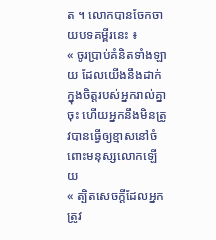ត ។ លោកបានចែកចាយបទគម្ពីរនេះ ៖
« ចូរប្រាប់គំនិតទាំងឡាយ ដែលយើងនឹងដាក់ក្នុងចិត្តរបស់អ្នករាល់គ្នាចុះ ហើយអ្នកនឹងមិនត្រូវបានធ្វើឲ្យខ្មាសនៅចំពោះមនុស្សលោកឡើយ
« ត្បិតសេចក្ដីដែលអ្នកត្រូវ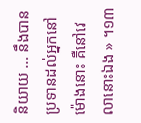និយាយ … នឹងបានប្រទានដល់អ្នកនៅម៉ោងនោះ គឺនៅវេលានោះឯង » ។១៣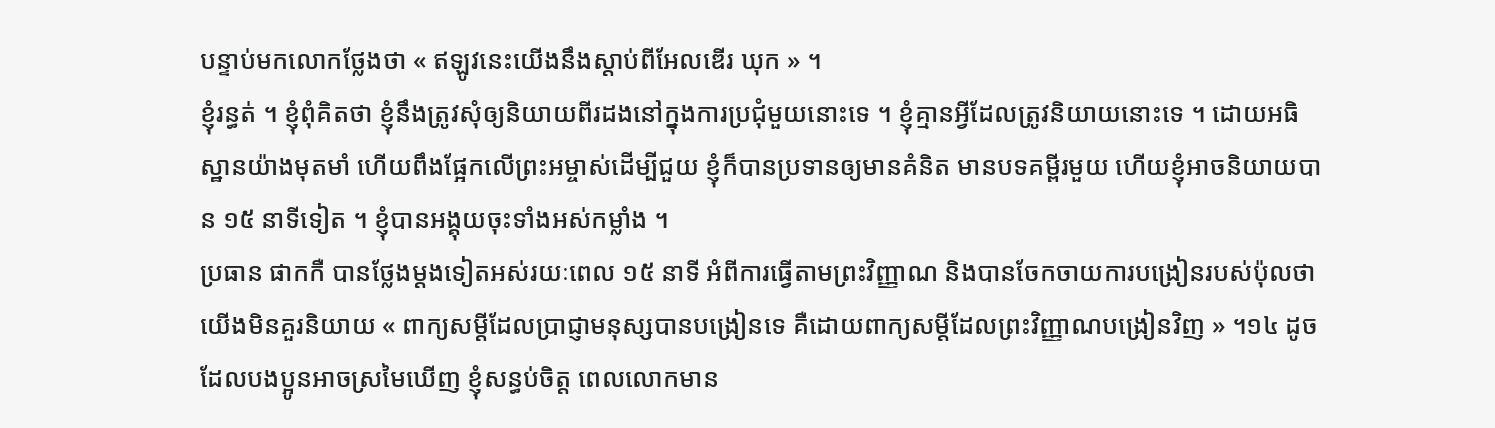បន្ទាប់មកលោកថ្លែងថា « ឥឡូវនេះយើងនឹងស្តាប់ពីអែលឌើរ ឃុក » ។
ខ្ញុំរន្ធត់ ។ ខ្ញុំពុំគិតថា ខ្ញុំនឹងត្រូវសុំឲ្យនិយាយពីរដងនៅក្នុងការប្រជុំមួយនោះទេ ។ ខ្ញុំគ្មានអ្វីដែលត្រូវនិយាយនោះទេ ។ ដោយអធិស្ឋានយ៉ាងមុតមាំ ហើយពឹងផ្អែកលើព្រះអម្ចាស់ដើម្បីជួយ ខ្ញុំក៏បានប្រទានឲ្យមានគំនិត មានបទគម្ពីរមួយ ហើយខ្ញុំអាចនិយាយបាន ១៥ នាទីទៀត ។ ខ្ញុំបានអង្គុយចុះទាំងអស់កម្លាំង ។
ប្រធាន ផាកកឺ បានថ្លែងម្តងទៀតអស់រយៈពេល ១៥ នាទី អំពីការធ្វើតាមព្រះវិញ្ញាណ និងបានចែកចាយការបង្រៀនរបស់ប៉ុលថា យើងមិនគួរនិយាយ « ពាក្យសម្ដីដែលប្រាជ្ញាមនុស្សបានបង្រៀនទេ គឺដោយពាក្យសម្ដីដែលព្រះវិញ្ញាណបង្រៀនវិញ » ។១៤ ដូចដែលបងប្អូនអាចស្រមៃឃើញ ខ្ញុំសន្ធប់ចិត្ត ពេលលោកមាន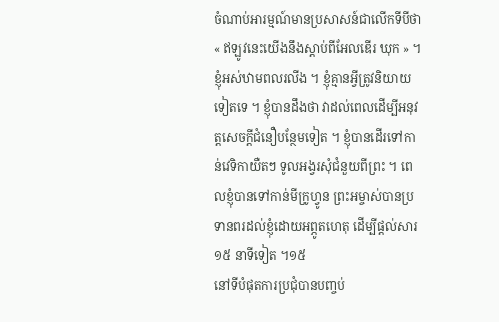ចំណាប់អារម្មណ៍មានប្រសាសន៍ជាលើកទីបីថា « ឥឡូវនេះយើងនឹងស្តាប់ពីអែលឌើរ ឃុក » ។
ខ្ញុំអស់ឋាមពលរលីង ។ ខ្ញុំគ្មានអ្វីត្រូវនិយាយទៀតទេ ។ ខ្ញុំបានដឹងថា វាដល់ពេលដើម្បីអនុវត្តសេចក្ដីជំនឿបន្ថែមទៀត ។ ខ្ញុំបានដើរទៅកាន់វេទិកាយឺតៗ ទូលអង្វរសុំជំនួយពីព្រះ ។ ពេលខ្ញុំបានទៅកាន់មីក្រូហ្វូន ព្រះអម្ចាស់បានប្រទានពរដល់ខ្ញុំដោយអព្ភូតហេតុ ដើម្បីផ្តល់សារ ១៥ នាទីទៀត ។១៥
នៅទីបំផុតការប្រជុំបានបញ្ចប់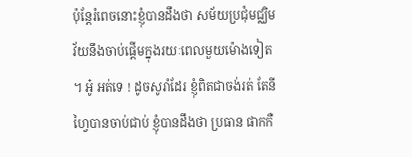ប៉ុន្តែរំពេចនោះខ្ញុំបានដឹងថា សម័យប្រជុំមជ្ឈិមវ័យនឹងចាប់ផ្តើមក្នុងរយៈពេលមួយម៉ោងទៀត ។ អូ៎ អត់ទេ ! ដូចសូរាំដែរ ខ្ញុំពិតជាចង់រត់ តែនីហ្វៃបានចាប់ជាប់ ខ្ញុំបានដឹងថា ប្រធាន ផាកកឺ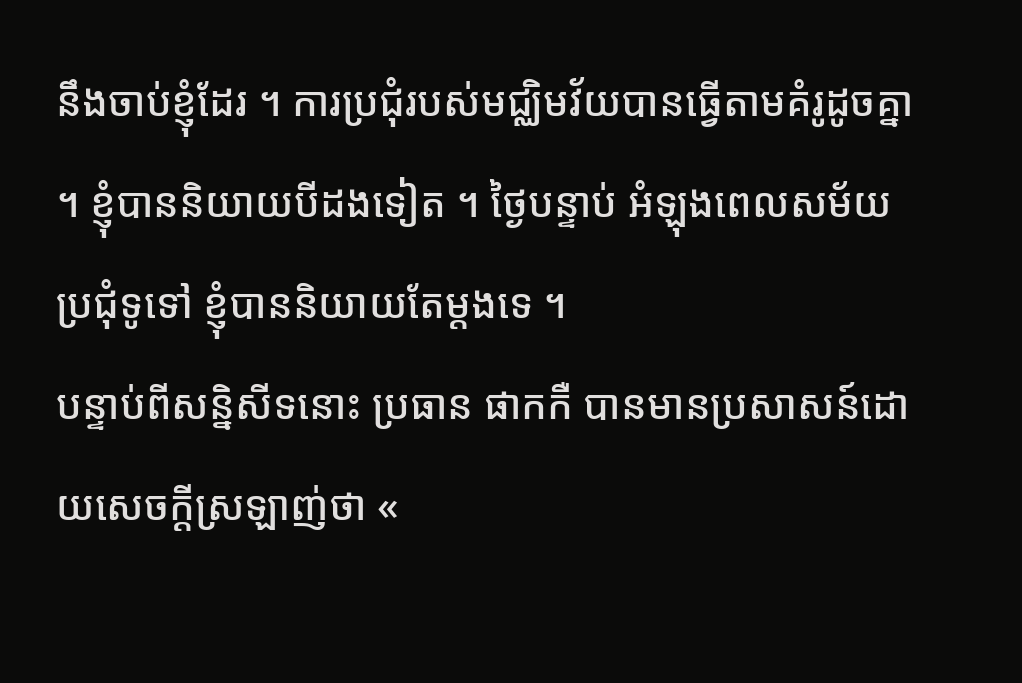នឹងចាប់ខ្ញុំដែរ ។ ការប្រជុំរបស់មជ្ឈិមវ័យបានធ្វើតាមគំរូដូចគ្នា ។ ខ្ញុំបាននិយាយបីដងទៀត ។ ថ្ងៃបន្ទាប់ អំឡុងពេលសម័យប្រជុំទូទៅ ខ្ញុំបាននិយាយតែម្តងទេ ។
បន្ទាប់ពីសន្និសីទនោះ ប្រធាន ផាកកឺ បានមានប្រសាសន៍ដោយសេចក្ដីស្រឡាញ់ថា «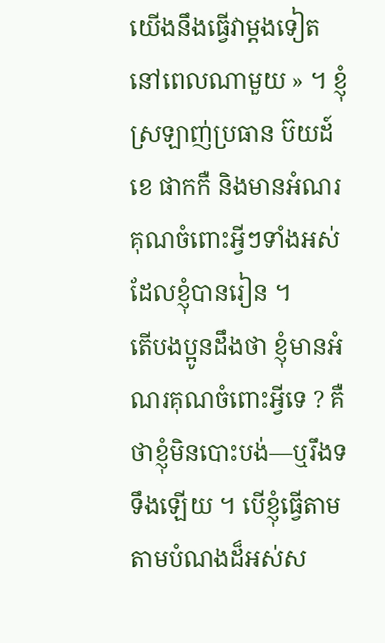យើងនឹងធ្វើវាម្តងទៀត នៅពេលណាមួយ » ។ ខ្ញុំស្រឡាញ់ប្រធាន ប៊យដ៍ ខេ ផាកកឺ និងមានអំណរគុណចំពោះអ្វីៗទាំងអស់ដែលខ្ញុំបានរៀន ។
តើបងប្អូនដឹងថា ខ្ញុំមានអំណរគុណចំពោះអ្វីទេ ? គឺថាខ្ញុំមិនបោះបង់—ឬរឹងទទឹងឡើយ ។ បើខ្ញុំធ្វើតាមតាមបំណងដ៏អស់ស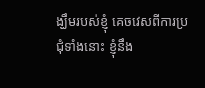ង្ឃឹមរបស់ខ្ញុំ គេចវេសពីការប្រជុំទាំងនោះ ខ្ញុំនឹង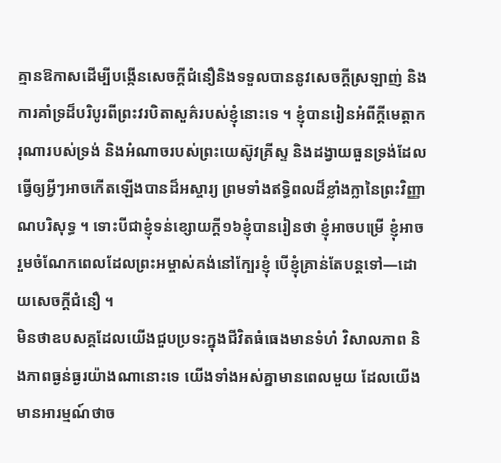គ្មានឱកាសដើម្បីបង្កើនសេចក្ដីជំនឿនិងទទួលបាននូវសេចក្ដីស្រឡាញ់ និងការគាំទ្រដ៏បរិបូរពីព្រះវរបិតាសួគ៌របស់ខ្ញុំនោះទេ ។ ខ្ញុំបានរៀនអំពីក្ដីមេត្តាករុណារបស់ទ្រង់ និងអំណាចរបស់ព្រះយេស៊ូវគ្រីស្ទ និងដង្វាយធួនទ្រង់ដែលធ្វើឲ្យអ្វីៗអាចកើតឡើងបានដ៏អស្ចារ្យ ព្រមទាំងឥទ្ធិពលដ៏ខ្លាំងក្លានៃព្រះវិញ្ញាណបរិសុទ្ធ ។ ទោះបីជាខ្ញុំទន់ខ្សោយក្ដី១៦ខ្ញុំបានរៀនថា ខ្ញុំអាចបម្រើ ខ្ញុំអាចរួមចំណែកពេលដែលព្រះអម្ចាស់គង់នៅក្បែរខ្ញុំ បើខ្ញុំគ្រាន់តែបន្តទៅ—ដោយសេចក្ដីជំនឿ ។
មិនថាឧបសគ្គដែលយើងជួបប្រទះក្នុងជីវិតធំធេងមានទំហំ វិសាលភាព និងភាពធ្ងន់ធ្ងរយ៉ាងណានោះទេ យើងទាំងអស់គ្នាមានពេលមួយ ដែលយើងមានអារម្មណ៍ថាច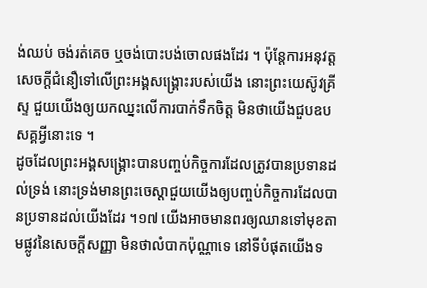ង់ឈប់ ចង់រត់គេច ឬចង់បោះបង់ចោលផងដែរ ។ ប៉ុន្តែការអនុវត្តសេចក្ដីជំនឿទៅលើព្រះអង្គសង្រ្គោះរបស់យើង នោះព្រះយេស៊ូវគ្រីស្ទ ជួយយើងឲ្យយកឈ្នះលើការបាក់ទឹកចិត្ត មិនថាយើងជួបឧបសគ្គអ្វីនោះទេ ។
ដូចដែលព្រះអង្គសង្គ្រោះបានបញ្ចប់កិច្ចការដែលត្រូវបានប្រទានដល់ទ្រង់ នោះទ្រង់មានព្រះចេស្ដាជួយយើងឲ្យបញ្ចប់កិច្ចការដែលបានប្រទានដល់យើងដែរ ។១៧ យើងអាចមានពរឲ្យឈានទៅមុខតាមផ្លូវនៃសេចក្ដីសញ្ញា មិនថាលំបាកប៉ុណ្ណាទេ នៅទីបំផុតយើងទ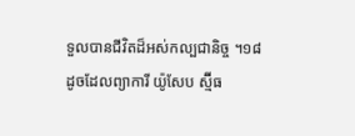ទួលបានជីវិតដ៏អស់កល្បជានិច្ច ។១៨
ដូចដែលព្យាការី យ៉ូសែប ស្ម៊ីធ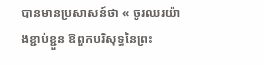បានមានប្រសាសន៍ថា « ចូរឈរយ៉ាងខ្ជាប់ខ្ជួន ឱពួកបរិសុទ្ធនៃព្រះ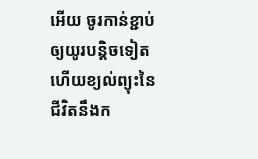អើយ ចូរកាន់ខ្ជាប់ឲ្យយូរបន្តិចទៀត ហើយខ្យល់ព្យុះនៃជីវិតនឹងក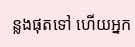ន្លងផុតទៅ ហើយអ្នក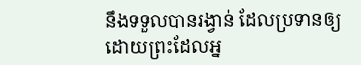នឹងទទួលបានរង្វាន់ ដែលប្រទានឲ្យដោយព្រះដែលអ្ន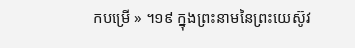កបម្រើ » ។១៩ ក្នុងព្រះនាមនៃព្រះយេស៊ូវ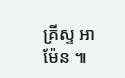គ្រីស្ទ អាម៉ែន ៕